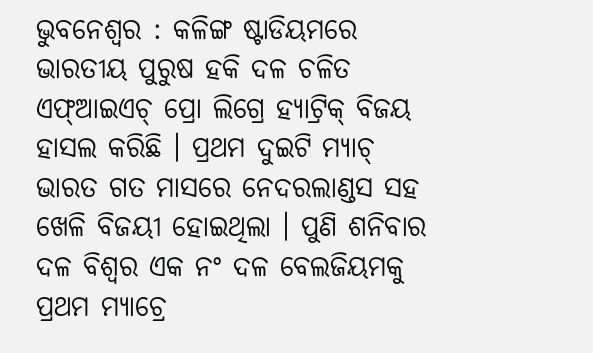ଭୁବନେଶ୍ୱର : କଳିଙ୍ଗ ଷ୍ଟାଡିୟମରେ ଭାରତୀୟ ପୁରୁଷ ହକି ଦଳ ଚଳିତ ଏଫ୍ଆଇଏଚ୍ ପ୍ରୋ ଲିଗ୍ରେ ହ୍ୟାଟ୍ରିକ୍ ବିଜୟ ହାସଲ କରିଛି । ପ୍ରଥମ ଦୁଇଟି ମ୍ୟାଚ୍ ଭାରତ ଗତ ମାସରେ ନେଦରଲାଣ୍ଡସ ସହ ଖେଳି ବିଜୟୀ ହୋଇଥିଲା । ପୁଣି ଶନିବାର ଦଳ ବିଶ୍ୱର ଏକ ନଂ ଦଳ ବେଲଜିୟମକୁ ପ୍ରଥମ ମ୍ୟାଚ୍ରେ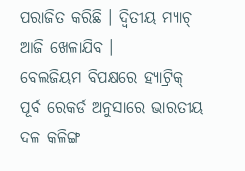ପରାଜିତ କରିଛି । ଦ୍ୱିତୀୟ ମ୍ୟାଚ୍ ଆଜି ଖେଳାଯିବ ।
ବେଲଜିୟମ ବିପକ୍ଷରେ ହ୍ୟାଟ୍ରିକ୍
ପୂର୍ବ ରେକର୍ଡ ଅନୁସାରେ ଭାରତୀୟ ଦଳ କଳିଙ୍ଗ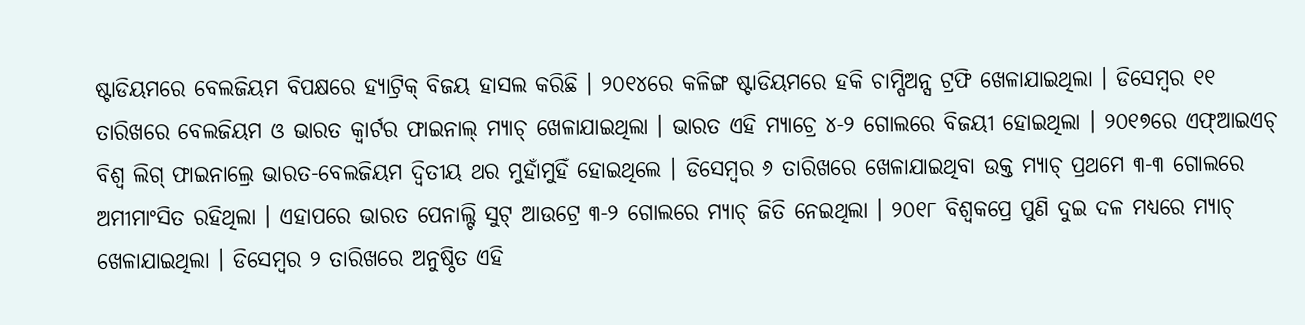ଷ୍ଟାଡିୟମରେ ବେଲଜିୟମ ବିପକ୍ଷରେ ହ୍ୟାଟ୍ରିକ୍ ବିଜୟ ହାସଲ କରିଛି । ୨୦୧୪ରେ କଳିଙ୍ଗ ଷ୍ଟାଡିୟମରେ ହକି ଚାମ୍ପିଅନ୍ସ ଟ୍ରଫି ଖେଳାଯାଇଥିଲା । ଡିସେମ୍ବର ୧୧ ତାରିଖରେ ବେଲଜିୟମ ଓ ଭାରତ କ୍ୱାର୍ଟର ଫାଇନାଲ୍ ମ୍ୟାଚ୍ ଖେଳାଯାଇଥିଲା । ଭାରତ ଏହି ମ୍ୟାଚ୍ରେ ୪-୨ ଗୋଲରେ ବିଜୟୀ ହୋଇଥିଲା । ୨୦୧୭ରେ ଏଫ୍ଆଇଏଚ୍ ବିଶ୍ୱ ଲିଗ୍ ଫାଇନାଲ୍ରେ ଭାରତ-ବେଲଜିୟମ ଦ୍ୱିତୀୟ ଥର ମୁହାଁମୁହିଁ ହୋଇଥିଲେ । ଡିସେମ୍ବର ୬ ତାରିଖରେ ଖେଳାଯାଇଥିବା ଉକ୍ତ ମ୍ୟାଚ୍ ପ୍ରଥମେ ୩-୩ ଗୋଲରେ ଅମୀମାଂସିତ ରହିଥିଲା । ଏହାପରେ ଭାରତ ପେନାଲ୍ଟି ସୁଟ୍ ଆଉଟ୍ରେ ୩-୨ ଗୋଲରେ ମ୍ୟାଚ୍ ଜିତି ନେଇଥିଲା । ୨୦୧୮ ବିଶ୍ୱକପ୍ରେ ପୁଣି ଦୁଇ ଦଳ ମଧ୍ୟରେ ମ୍ୟାଚ୍ ଖେଳାଯାଇଥିଲା । ଡିସେମ୍ବର ୨ ତାରିଖରେ ଅନୁଷ୍ଠିତ ଏହି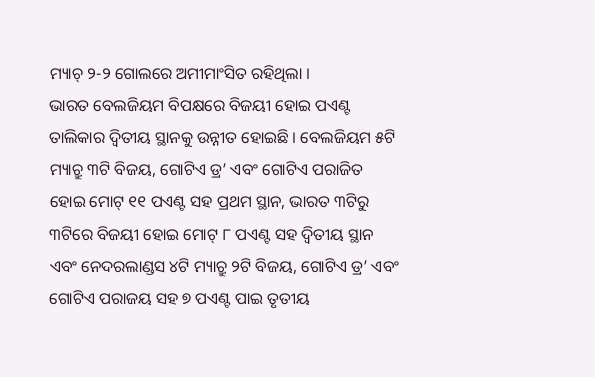ମ୍ୟାଚ୍ ୨-୨ ଗୋଲରେ ଅମୀମାଂସିତ ରହିଥିଲା ।
ଭାରତ ବେଲଜିୟମ ବିପକ୍ଷରେ ବିଜୟୀ ହୋଇ ପଏଣ୍ଟ ତାଲିକାର ଦ୍ୱିତୀୟ ସ୍ଥାନକୁ ଉନ୍ନୀତ ହୋଇଛି । ବେଲଜିୟମ ୫ଟି ମ୍ୟାଚ୍ରୁ ୩ଟି ବିଜୟ, ଗୋଟିଏ ଡ୍ର’ ଏବଂ ଗୋଟିଏ ପରାଜିତ ହୋଇ ମୋଟ୍ ୧୧ ପଏଣ୍ଟ ସହ ପ୍ରଥମ ସ୍ଥାନ, ଭାରତ ୩ଟିରୁ ୩ଟିରେ ବିଜୟୀ ହୋଇ ମୋଟ୍ ୮ ପଏଣ୍ଟ ସହ ଦ୍ୱିତୀୟ ସ୍ଥାନ ଏବଂ ନେଦରଲାଣ୍ଡସ ୪ଟି ମ୍ୟାଚ୍ରୁ ୨ଟି ବିଜୟ, ଗୋଟିଏ ଡ୍ର’ ଏବଂ ଗୋଟିଏ ପରାଜୟ ସହ ୭ ପଏଣ୍ଟ ପାଇ ତୃତୀୟ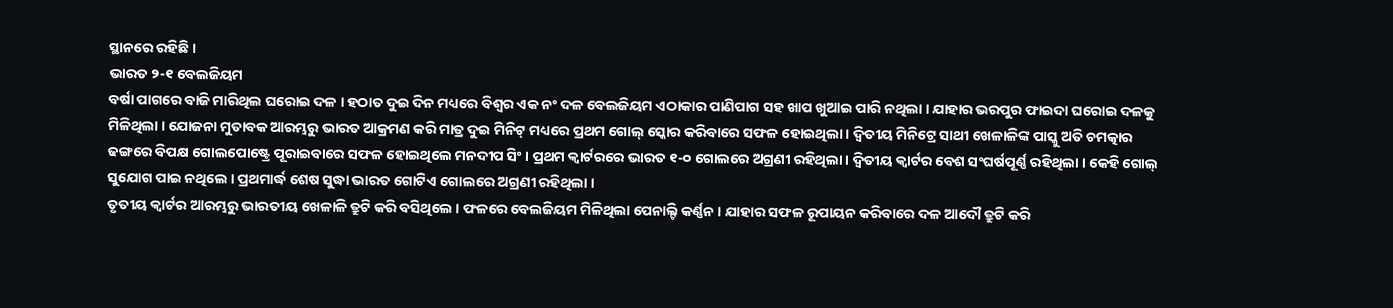ସ୍ଥାନରେ ରହିଛି ।
ଭାରତ ୨-୧ ବେଲଜିୟମ
ବର୍ଷା ପାଗରେ ବାଜି ମାରିଥିଲ ଘରୋଇ ଦଳ । ହଠାତ ଦୁଇ ଦିନ ମଧ୍ୟରେ ବିଶ୍ୱର ଏକ ନଂ ଦଳ ବେଲଜିୟମ ଏଠାକାର ପାଣିପାଗ ସହ ଖାପ ଖୁଆଇ ପାରି ନଥିଲା । ଯାହାର ଭରପୁର ଫାଇଦା ଘରୋଇ ଦଳକୁ ମିଳିଥିଲା । ଯୋଜନା ମୁତାବକ ଆରମ୍ଭରୁ ଭାରତ ଆକ୍ରମଣ କରି ମାତ୍ର ଦୁଇ ମିନିଟ୍ ମଧ୍ୟରେ ପ୍ରଥମ ଗୋଲ୍ ସ୍କୋର କରିବାରେ ସଫଳ ହୋଇଥିଲା । ଦ୍ୱିତୀୟ ମିନିଟ୍ରେ ସାଥୀ ଖେଳାଳିଙ୍କ ପାସ୍କୁ ଅତି ଚମତ୍କାର ଢଙ୍ଗରେ ବିପକ୍ଷ ଗୋଲପୋଷ୍ଟ୍ରେ ପୂରାଇବାରେ ସଫଳ ହୋଇଥିଲେ ମନଦୀପ ସିଂ । ପ୍ରଥମ କ୍ୱାର୍ଟରରେ ଭାରତ ୧-୦ ଗୋଲରେ ଅଗ୍ରଣୀ ରହିଥିଲା । ଦ୍ୱିତୀୟ କ୍ୱାର୍ଟର ବେଶ ସଂଘର୍ଷପୂର୍ଣ୍ଣ ରହିଥିଲା । କେହି ଗୋଲ୍ ସୁଯୋଗ ପାଇ ନଥିଲେ । ପ୍ରଥମାର୍ଦ୍ଧ ଶେଷ ସୁଦ୍ଧା ଭାରତ ଗୋଟିଏ ଗୋଲରେ ଅଗ୍ରଣୀ ରହିଥିଲା ।
ତୃତୀୟ କ୍ୱାର୍ଟର ଆରମ୍ଭରୁ ଭାରତୀୟ ଖେଳାଳି ତ୍ରୁଟି କରି ବସିଥିଲେ । ଫଳରେ ବେଲଜିୟମ ମିଳିଥିଲା ପେନାଲ୍ଟି କର୍ଣ୍ଣନ । ଯାହାର ସଫଳ ରୂପାୟନ କରିବାରେ ଦଳ ଆଦୌ ତ୍ରୁଟି କରି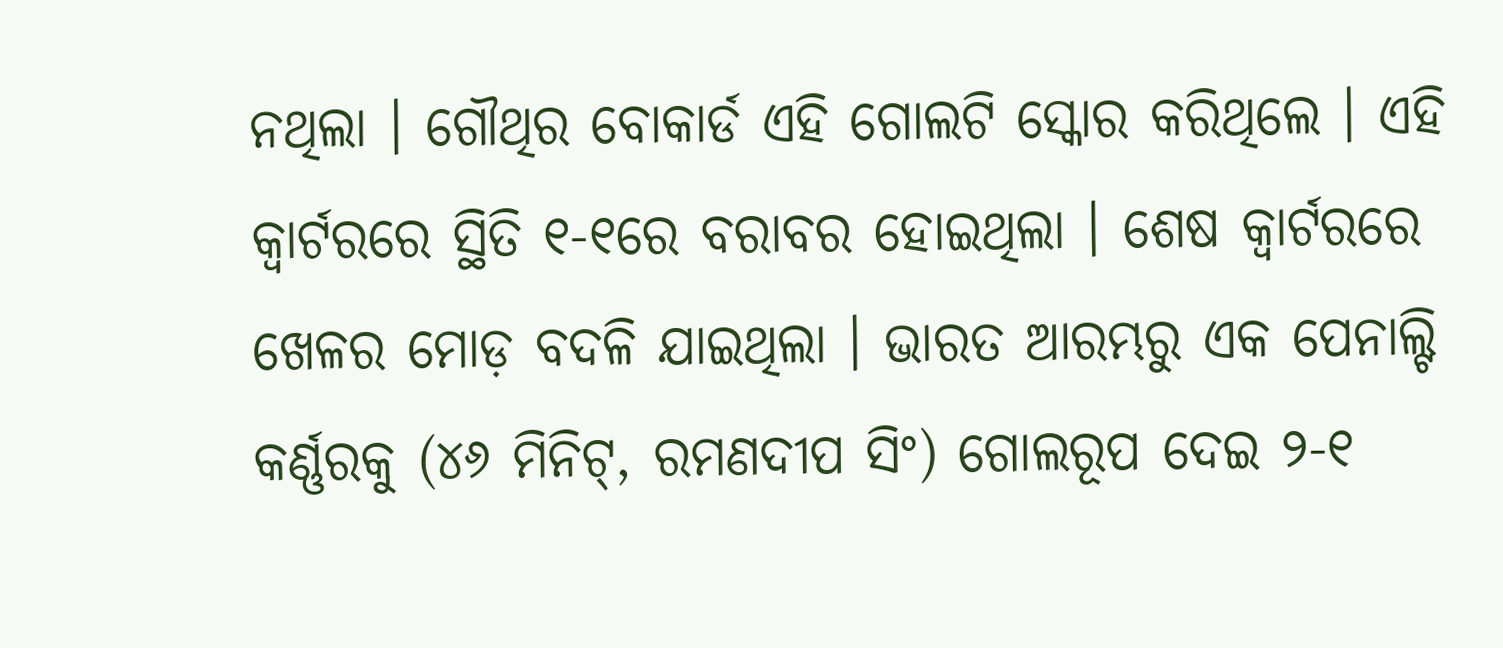ନଥିଲା । ଗୌଥିର ବୋକାର୍ଡ ଏହି ଗୋଲଟି ସ୍କୋର କରିଥିଲେ । ଏହି କ୍ୱାର୍ଟରରେ ସ୍ଥିତି ୧-୧ରେ ବରାବର ହୋଇଥିଲା । ଶେଷ କ୍ୱାର୍ଟରରେ ଖେଳର ମୋଡ଼ ବଦଳି ଯାଇଥିଲା । ଭାରତ ଆରମ୍ଭରୁ ଏକ ପେନାଲ୍ଟି କର୍ଣ୍ଣରକୁ (୪୬ ମିନିଟ୍, ରମଣଦୀପ ସିଂ) ଗୋଲରୂପ ଦେଇ ୨-୧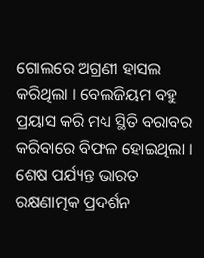ଗୋଲରେ ଅଗ୍ରଣୀ ହାସଲ କରିଥିଲା । ବେଲଜିୟମ ବହୁ ପ୍ରୟାସ କରି ମଧ୍ୟ ସ୍ଥିତି ବରାବର କରିବାରେ ବିଫଳ ହୋଇଥିଲା । ଶେଷ ପର୍ଯ୍ୟନ୍ତ ଭାରତ ରକ୍ଷଣାତ୍ମକ ପ୍ରଦର୍ଶନ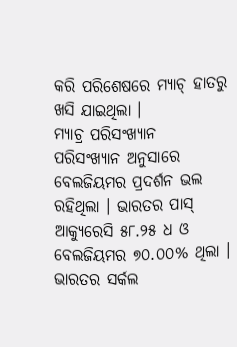କରି ପରିଶେଷରେ ମ୍ୟାଚ୍ ହାତରୁ ଖସି ଯାଇଥିଲା ।
ମ୍ୟାଚ୍ର ପରିସଂଖ୍ୟାନ
ପରିସଂଖ୍ୟାନ ଅନୁସାରେ ବେଲଜିୟମର ପ୍ରଦର୍ଶନ ଭଲ ରହିଥିଲା । ଭାରତର ପାସ୍ ଆକ୍ୟୁରେସି ୫୮.୨୫ ଧ ଓ ବେଲଜିୟମର ୭୦.୦୦% ଥିଲା । ଭାରତର ସର୍କଲ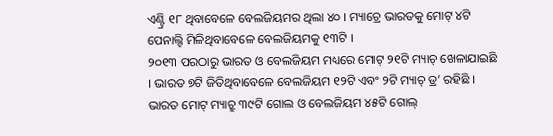ଏଣ୍ଟ୍ରି ୧୮ ଥିବାବେଳେ ବେଲଜିୟମର ଥିଲା ୪୦ । ମ୍ୟାଚ୍ରେ ଭାରତକୁ ମୋଟ୍ ୪ଟି ପେନାଲ୍ଟି ମିଳିଥିବାବେଳେ ବେଲଜିୟମକୁ ୧୩ଟି ।
୨୦୧୩ ପରଠାରୁ ଭାରତ ଓ ବେଲଜିୟମ ମଧ୍ୟରେ ମୋଟ୍ ୨୧ଟି ମ୍ୟାଚ୍ ଖେଳାଯାଇଛି । ଭାରତ ୭ଟି ଜିତିଥିବାବେଳେ ବେଲଜିୟମ ୧୨ଟି ଏବଂ ୨ଟି ମ୍ୟାଚ୍ ଡ୍ର’ ରହିଛି । ଭାରତ ମୋଟ୍ ମ୍ୟାଚ୍ରୁ ୩୯ଟି ଗୋଲ ଓ ବେଲଜିୟମ ୪୫ଟି ଗୋଲ୍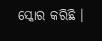ସ୍କୋର କରିଛି ।